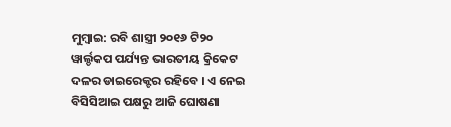ମୁମ୍ବାଇ: ରବି ଶାସ୍ତ୍ରୀ ୨୦୧୬ ଟି୨୦ ୱାର୍ଲ୍ଡକପ ପର୍ଯ୍ୟନ୍ତ ଭାରତୀୟ କ୍ରିକେଟ ଦଳର ଡାଇରେକ୍ଟର ରହିବେ । ଏ ନେଇ ବିସିସିଆଇ ପକ୍ଷରୁ ଆଜି ଘୋଷଣା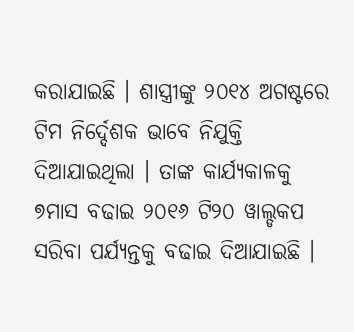କରାଯାଇଛି । ଶାସ୍ତ୍ରୀଙ୍କୁ ୨୦୧୪ ଅଗଷ୍ଟରେ ଟିମ ନିର୍ଦ୍ଦେଶକ ଭାବେ ନିଯୁକ୍ତି ଦିଆଯାଇଥିଲା । ତାଙ୍କ କାର୍ଯ୍ୟକାଳକୁ ୭ମାସ ବଢାଇ ୨୦୧୬ ଟି୨୦ ୱାଲ୍ଡକପ ସରିବା ପର୍ଯ୍ୟନ୍ତକୁ ବଢାଇ ଦିଆଯାଇଛି ।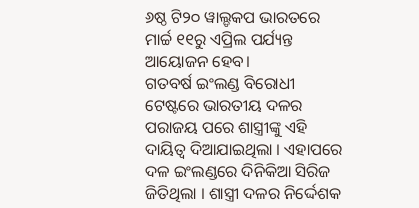୬ଷ୍ଠ ଟି୨୦ ୱାଲ୍ଡକପ ଭାରତରେ ମାର୍ଚ୍ଚ ୧୧ରୁ ଏପ୍ରିଲ ପର୍ଯ୍ୟନ୍ତ ଆୟୋଜନ ହେବ।
ଗତବର୍ଷ ଇଂଲଣ୍ଡ ବିରୋଧୀ ଟେଷ୍ଟରେ ଭାରତୀୟ ଦଳର ପରାଜୟ ପରେ ଶାସ୍ତ୍ରୀଙ୍କୁ ଏହି ଦାୟିତ୍ୱ ଦିଆଯାଇଥିଲା । ଏହାପରେ ଦଳ ଇଂଲଣ୍ଡରେ ଦିନିକିଆ ସିରିଜ ଜିତିଥିଲା । ଶାସ୍ତ୍ରୀ ଦଳର ନିର୍ଦ୍ଦେଶକ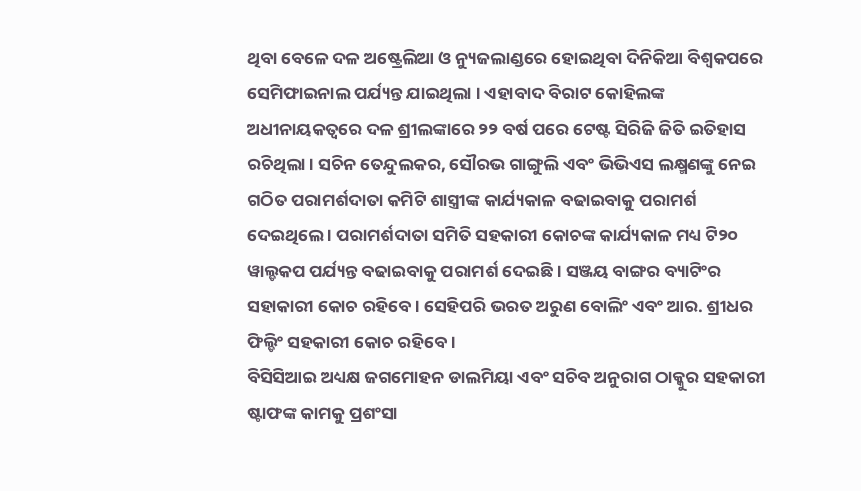ଥିବା ବେଳେ ଦଳ ଅଷ୍ଟ୍ରେଲିଆ ଓ ନ୍ୟୁଜଲାଣ୍ଡରେ ହୋଇଥିବା ଦିନିକିଆ ବିଶ୍ୱକପରେ ସେମିଫାଇନାଲ ପର୍ଯ୍ୟନ୍ତ ଯାଇଥିଲା । ଏହାବାଦ ବିରାଟ କୋହିଲଙ୍କ ଅଧୀନାୟକତ୍ୱରେ ଦଳ ଶ୍ରୀଲଙ୍କାରେ ୨୨ ବର୍ଷ ପରେ ଟେଷ୍ଟ ସିରିଜି ଜିତି ଇତିହାସ ରଚିଥିଲା । ସଚିନ ତେନ୍ଦୁଲକର, ସୌରଭ ଗାଙ୍ଗୁଲି ଏବଂ ଭିଭିଏସ ଲକ୍ଷ୍ମଣଙ୍କୁ ନେଇ ଗଠିତ ପରାମର୍ଶଦାତା କମିଟି ଶାସ୍ତ୍ରୀଙ୍କ କାର୍ଯ୍ୟକାଳ ବଢାଇବାକୁ ପରାମର୍ଶ ଦେଇଥିଲେ । ପରାମର୍ଶଦାତା ସମିତି ସହକାରୀ କୋଚଙ୍କ କାର୍ଯ୍ୟକାଳ ମଧ୍ୟ ଟି୨୦ ୱାଲ୍ଡକପ ପର୍ଯ୍ୟନ୍ତ ବଢାଇବାକୁ ପରାମର୍ଶ ଦେଇଛି । ସଞ୍ଜୟ ବାଙ୍ଗର ବ୍ୟାଟିଂର ସହାକାରୀ କୋଚ ରହିବେ । ସେହିପରି ଭରତ ଅରୁଣ ବୋଲିଂ ଏବଂ ଆର. ଶ୍ରୀଧର ଫିଲ୍ଡିଂ ସହକାରୀ କୋଚ ରହିବେ ।
ବିସିସିଆଇ ଅଧ୍ୟକ୍ଷ ଜଗମୋହନ ଡାଲମିୟା ଏବଂ ସଚିବ ଅନୁରାଗ ଠାକ୍କୁର ସହକାରୀ ଷ୍ଟାଫଙ୍କ କାମକୁ ପ୍ରଶଂସା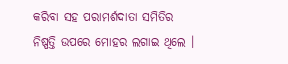କରିବା ସହ ପରାମର୍ଶଦାତା ସମିତିର ନିଷ୍ପତ୍ତି ଉପରେ ମୋହର ଲଗାଇ ଥିଲେ ।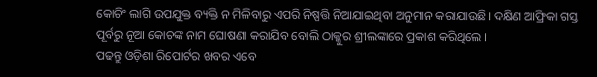କୋଚିଂ ଲାଗି ଉପଯୁକ୍ତ ବ୍ୟକ୍ତି ନ ମିଳିବାରୁ ଏପରି ନିଷ୍ପତ୍ତି ନିଆଯାଇଥିବା ଅନୁମାନ କରାଯାଉଛି। ଦକ୍ଷିଣ ଆଫ୍ରିକା ଗସ୍ତ ପୂର୍ବରୁ ନୂଆ କୋଚଙ୍କ ନାମ ଘୋଷଣା କରାଯିବ ବୋଲି ଠାକ୍କୁର ଶ୍ରୀଲଙ୍କାରେ ପ୍ରକାଶ କରିଥିଲେ ।
ପଢନ୍ତୁ ଓଡ଼ିଶା ରିପୋର୍ଟର ଖବର ଏବେ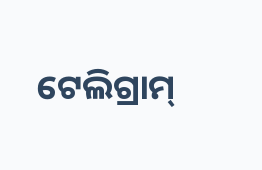ଟେଲିଗ୍ରାମ୍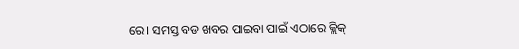ରେ। ସମସ୍ତ ବଡ ଖବର ପାଇବା ପାଇଁ ଏଠାରେ କ୍ଲିକ୍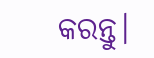କରନ୍ତୁ।